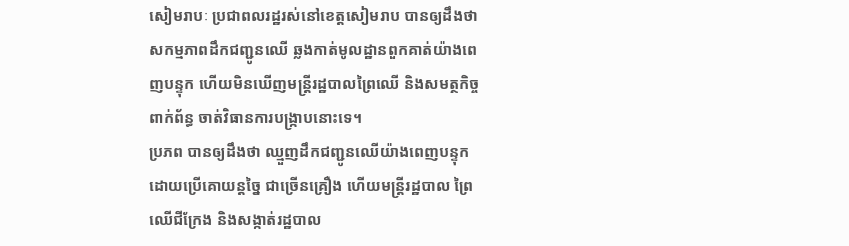សៀមរាបៈ ប្រជាពលរដ្ឋរស់នៅខេត្តសៀមរាប បានឲ្យដឹងថា សកម្មភាពដឹកជញ្ជូនឈើ ឆ្លងកាត់មូលដ្ឋានពួកគាត់យ៉ាងពេញបន្ទុក ហើយមិនឃើញមន្ត្រីរដ្ឋបាលព្រៃឈើ និងសមត្ថកិច្ច ពាក់ព័ន្ធ ចាត់វិធានការបង្ក្រាបនោះទេ។
ប្រភព បានឲ្យដឹងថា ឈ្មួញដឹកជញ្ជូនឈើយ៉ាងពេញបន្ទុក ដោយប្រើគោយន្តច្នៃ ជាច្រើនគ្រឿង ហើយមន្ត្រីរដ្ឋបាល ព្រៃឈើជីក្រែង និងសង្កាត់រដ្ឋបាល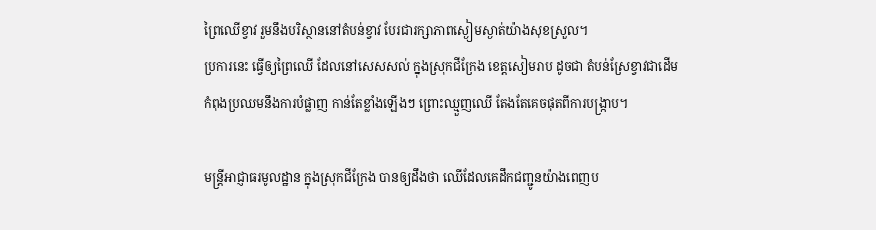ព្រៃឈើខ្វាវ រួមនឹងបរិស្ថាននៅតំបន់ខ្វាវ បែរជារក្សាភាពស្ងៀមស្ងាត់យ៉ាងសុខស្រួល។
ប្រការនេះ ធ្វើឲ្យព្រៃឈើ ដែលនៅសេសសល់ ក្នុងស្រុកជីក្រែង ខេត្តសៀមរាប ដូចជា តំបន់ស្រែខ្វាវជាដើម កំពុងប្រឈមនឹងការបំផ្លាញ កាន់តែខ្លាំងឡើងៗ ព្រោះឈ្មួញឈើ តែងតែគេចផុតពីការបង្ក្រាប។

មន្ត្រីអាជ្ញាធរមូលដ្ឋាន ក្នុងស្រុកជីក្រែង បានឲ្យដឹងថា ឈើដែលគេដឹកជញ្ជូនយ៉ាងពេញប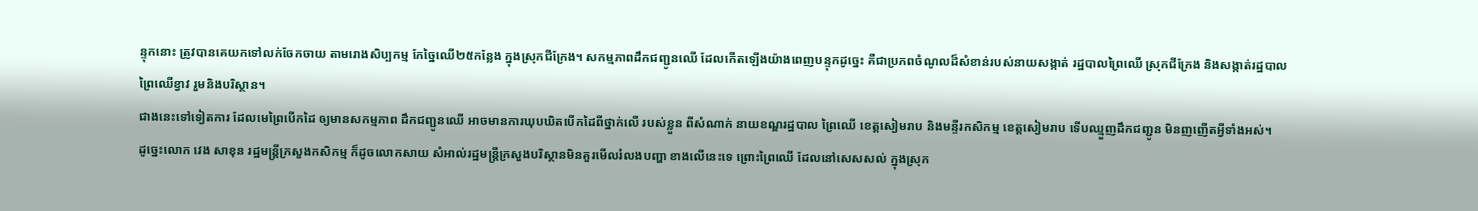ន្ទុកនោះ ត្រូវបានគេយកទៅលក់ចែកចាយ តាមរោងសិប្បកម្ម កែច្នៃឈើ២៥កន្លែង ក្នុងស្រុកជីក្រែង។ សកម្មភាពដឹកជញ្ជូនឈើ ដែលកើតឡើងយ៉ាងពេញបន្ទុកដូច្នេះ គឺជាប្រភពចំណូលដ៏សំខាន់របស់នាយសង្កាត់ រដ្ឋបាលព្រៃឈើ ស្រុកជីក្រែង និងសង្កាត់រដ្ឋបាល ព្រៃឈើខ្វាវ រួមនិងបរិស្ថាន។
ជាងនេះទៅទៀតការ ដែលមេព្រៃបើកដៃ ឲ្យមានសកម្មភាព ដឹកជញ្ជូនឈើ អាចមានការឃុបឃិតបើកដៃពីថ្នាក់លើ របស់ខ្លួន ពីសំណាក់ នាយខណ្ឌរដ្ឋបាល ព្រៃឈើ ខេត្តសៀមរាប និងមន្ទីរកសិកម្ម ខេត្តសៀមរាប ទើបឈ្មួញដឹកជញ្ជូន មិនញញើតអ្វីទាំងអស់។
ដូច្នេះលោក វេង សាខុន រដ្ឋមន្ត្រីក្រសួងកសិកម្ម ក៏ដូចលោកសាយ សំអាល់រដ្ឋមន្ត្រីក្រសួងបរិស្ថានមិនគួរមើលរំលងបញ្ហា ខាងលើនេះទេ ព្រោះព្រៃឈើ ដែលនៅសេសសល់ ក្នុងស្រុក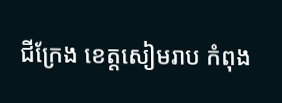ជីក្រែង ខេត្តសៀមរាប កំពុង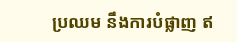ប្រឈម នឹងការបំផ្លាញ ឥ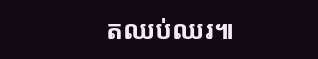តឈប់ឈរ៕